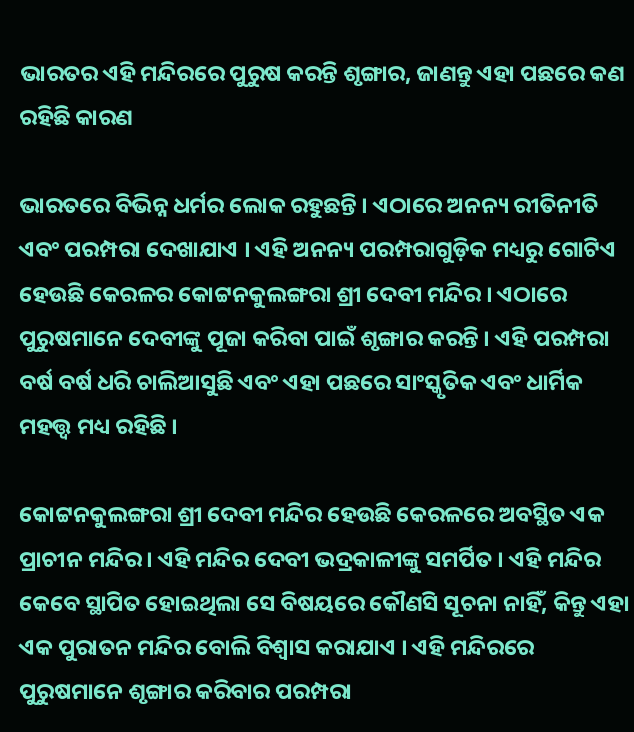ଭାରତର ଏହି ମନ୍ଦିରରେ ପୁରୁଷ କରନ୍ତି ଶୃଙ୍ଗାର, ଜାଣନ୍ତୁ ଏହା ପଛରେ କଣ ରହିଛି କାରଣ

ଭାରତରେ ବିଭିନ୍ନ ଧର୍ମର ଲୋକ ରହୁଛନ୍ତି । ଏଠାରେ ଅନନ୍ୟ ରୀତିନୀତି ଏବଂ ପରମ୍ପରା ଦେଖାଯାଏ । ଏହି ଅନନ୍ୟ ପରମ୍ପରାଗୁଡ଼ିକ ମଧ୍ୟରୁ ଗୋଟିଏ ହେଉଛି କେରଳର କୋଟ୍ଟନକୁଲଙ୍ଗରା ଶ୍ରୀ ଦେବୀ ମନ୍ଦିର । ଏଠାରେ ପୁରୁଷମାନେ ଦେବୀଙ୍କୁ ପୂଜା କରିବା ପାଇଁ ଶୃଙ୍ଗାର କରନ୍ତି । ଏହି ପରମ୍ପରା ବର୍ଷ ବର୍ଷ ଧରି ଚାଲିଆସୁଛି ଏବଂ ଏହା ପଛରେ ସାଂସ୍କୃତିକ ଏବଂ ଧାର୍ମିକ ମହତ୍ତ୍ୱ ମଧ୍ୟ ରହିଛି ।

କୋଟ୍ଟନକୁଲଙ୍ଗରା ଶ୍ରୀ ଦେବୀ ମନ୍ଦିର ହେଉଛି କେରଳରେ ଅବସ୍ଥିତ ଏକ ପ୍ରାଚୀନ ମନ୍ଦିର । ଏହି ମନ୍ଦିର ଦେବୀ ଭଦ୍ରକାଳୀଙ୍କୁ ସମର୍ପିତ । ଏହି ମନ୍ଦିର କେବେ ସ୍ଥାପିତ ହୋଇଥିଲା ସେ ବିଷୟରେ କୌଣସି ସୂଚନା ନାହିଁ, କିନ୍ତୁ ଏହା ଏକ ପୁରାତନ ମନ୍ଦିର ବୋଲି ବିଶ୍ୱାସ କରାଯାଏ । ଏହି ମନ୍ଦିରରେ ପୁରୁଷମାନେ ଶୃଙ୍ଗାର କରିବାର ପରମ୍ପରା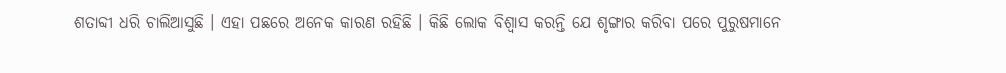ଶତାବ୍ଦୀ ଧରି ଚାଲିଆସୁଛି । ଏହା ପଛରେ ଅନେକ କାରଣ ରହିଛି । କିଛି ଲୋକ ବିଶ୍ୱାସ କରନ୍ତି ଯେ ଶୃଙ୍ଗାର କରିବା ପରେ ପୁରୁଷମାନେ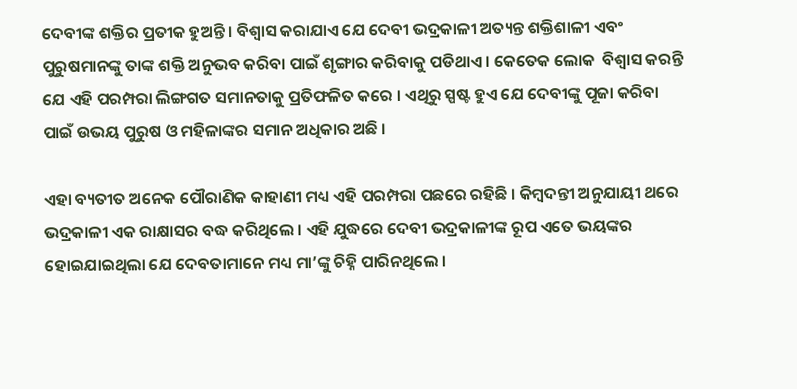ଦେବୀଙ୍କ ଶକ୍ତିର ପ୍ରତୀକ ହୁଅନ୍ତି । ବିଶ୍ୱାସ କରାଯାଏ ଯେ ଦେବୀ ଭଦ୍ରକାଳୀ ଅତ୍ୟନ୍ତ ଶକ୍ତିଶାଳୀ ଏବଂ ପୁରୁଷମାନଙ୍କୁ ତାଙ୍କ ଶକ୍ତି ଅନୁଭବ କରିବା ପାଇଁ ଶୃଙ୍ଗାର କରିବାକୁ ପଡିଥାଏ । କେତେକ ଲୋକ  ବିଶ୍ୱାସ କରନ୍ତି ଯେ ଏହି ପରମ୍ପରା ଲିଙ୍ଗଗତ ସମାନତାକୁ ପ୍ରତିଫଳିତ କରେ । ଏଥିରୁ ସ୍ପଷ୍ଟ ହୁଏ ଯେ ଦେବୀଙ୍କୁ ପୂଜା କରିବା ପାଇଁ ଉଭୟ ପୁରୁଷ ଓ ମହିଳାଙ୍କର ସମାନ ଅଧିକାର ଅଛି ।

ଏହା ବ୍ୟତୀତ ଅନେକ ପୌରାଣିକ କାହାଣୀ ମଧ୍ୟ ଏହି ପରମ୍ପରା ପଛରେ ରହିଛି । କିମ୍ବଦନ୍ତୀ ଅନୁଯାୟୀ ଥରେ ଭଦ୍ରକାଳୀ ଏକ ରାକ୍ଷାସର ବଦ୍ଧ କରିଥିଲେ । ଏହି ଯୁଦ୍ଧରେ ଦେବୀ ଭଦ୍ରକାଳୀଙ୍କ ରୂପ ଏତେ ଭୟଙ୍କର ହୋଇଯାଇଥିଲା ଯେ ଦେବତାମାନେ ମଧ୍ୟ ମା’ଙ୍କୁ ଚିହ୍ନି ପାରିନଥିଲେ ।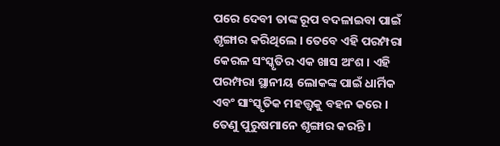ପରେ ଦେବୀ ତାଙ୍କ ରୂପ ବଦଳାଇବା ପାଇଁ ଶୃଙ୍ଗାର କରିଥିଲେ । ତେବେ ଏହି ପରମ୍ପରା କେରଳ ସଂସ୍କୃତିର ଏକ ଖାସ ଅଂଶ । ଏହି ପରମ୍ପରା ସ୍ଥାନୀୟ ଲୋକଙ୍କ ପାଇଁ ଧାର୍ମିକ ଏବଂ ସାଂସ୍କୃତିକ ମହତ୍ତ୍ବକୁ ବହନ କରେ । ତେଣୁ ପୁରୁଷମାନେ ଶୃଙ୍ଗାର କରନ୍ତି ।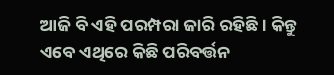ଆଜି ବି ଏହି ପରମ୍ପରା ଜାରି ରହିଛି । କିନ୍ତୁ ଏବେ ଏଥିରେ କିଛି ପରିବର୍ତ୍ତନ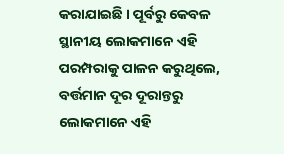କରାଯାଇଛି । ପୂର୍ବରୁ କେବଳ ସ୍ଥାନୀୟ ଲୋକମାନେ ଏହି ପରମ୍ପରାକୁ ପାଳନ କରୁଥିଲେ, ବର୍ତ୍ତମାନ ଦୂର ଦୂରାନ୍ତରୁ ଲୋକମାନେ ଏହି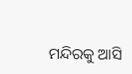ମନ୍ଦିରକୁ ଆସି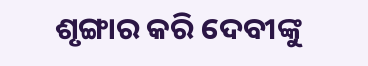ଶୃଙ୍ଗାର କରି ଦେବୀଙ୍କୁ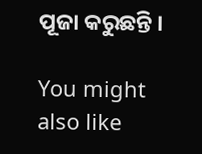ପୂଜା କରୁଛନ୍ତି ।

You might also like